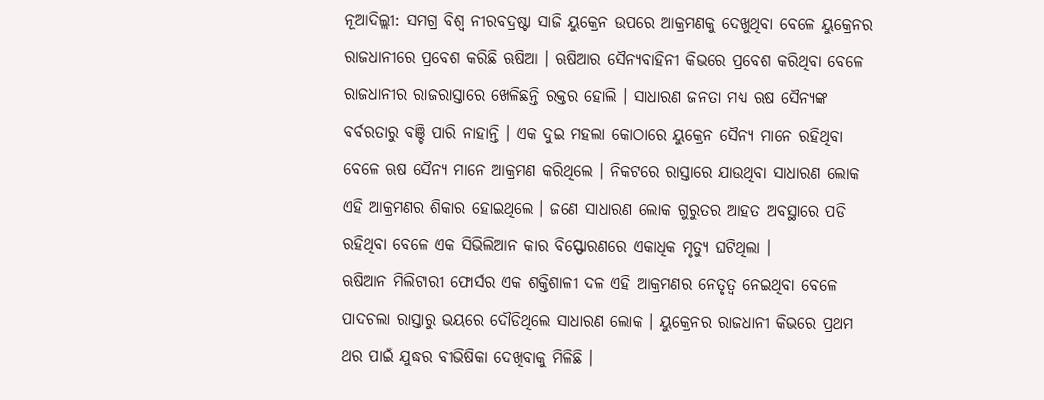ନୂଆଦିଲ୍ଲୀ: ସମଗ୍ର ବିଶ୍ବ ନୀରବଦ୍ରଷ୍ଟା ସାଜି ୟୁକ୍ରେନ ଉପରେ ଆକ୍ରମଣକୁ ଦେଖୁଥିବା ବେଳେ ୟୁକ୍ରେନର ରାଜଧାନୀରେ ପ୍ରବେଶ କରିଛି ଋଷିଆ । ଋଷିଆର ସୈନ୍ୟବାହିନୀ କିଭରେ ପ୍ରବେଶ କରିଥିବା ବେଳେ ରାଜଧାନୀର ରାଜରାସ୍ତାରେ ଖେଳିଛନ୍ତି ରକ୍ତର ହୋଲି । ସାଧାରଣ ଜନତା ମଧ୍ୟ ଋଷ ସୈନ୍ୟଙ୍କ ବର୍ବରତାରୁ ବଞ୍ଚି ପାରି ନାହାନ୍ତି । ଏକ ଦୁଇ ମହଲା କୋଠାରେ ୟୁକ୍ରେନ ସୈନ୍ୟ ମାନେ ରହିଥିବା ବେଳେ ଋଷ ସୈନ୍ୟ ମାନେ ଆକ୍ରମଣ କରିଥିଲେ । ନିକଟରେ ରାସ୍ତାରେ ଯାଉଥିବା ସାଧାରଣ ଲୋକ ଏହି ଆକ୍ରମଣର ଶିକାର ହୋଇଥିଲେ । ଜଣେ ସାଧାରଣ ଲୋକ ଗୁରୁତର ଆହତ ଅବସ୍ଥାରେ ପଡି ରହିଥିବା ବେଳେ ଏକ ସିଭିଲିଆନ କାର ବିସ୍ଫୋରଣରେ ଏକାଧିକ ମୃତ୍ୟୁ ଘଟିଥିଲା ।
ଋଷିଆନ ମିଲିଟାରୀ ଫୋର୍ସର ଏକ ଶକ୍ତିଶାଳୀ ଦଳ ଏହି ଆକ୍ରମଣର ନେତୃତ୍ୱ ନେଇଥିବା ବେଳେ ପାଦଚଲା ରାସ୍ତାରୁ ଭୟରେ ଦୌଡିଥିଲେ ସାଧାରଣ ଲୋକ । ୟୁକ୍ରେନର ରାଜଧାନୀ କିଭରେ ପ୍ରଥମ ଥର ପାଇଁ ଯୁଦ୍ଧର ବୀଭିଷିକା ଦେଖିବାକୁ ମିଳିଛି ।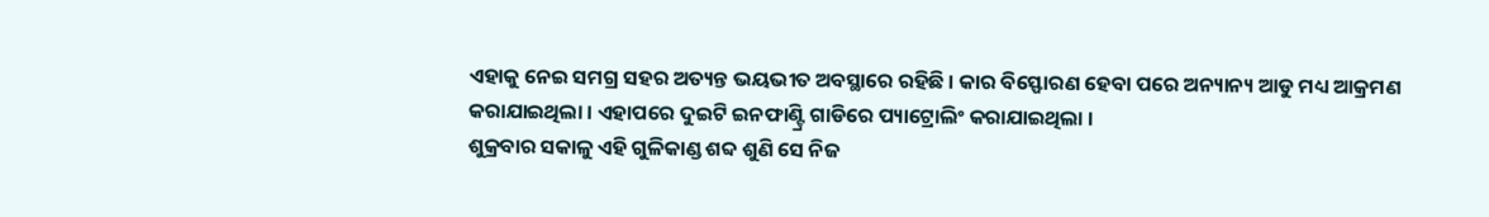ଏହାକୁ ନେଇ ସମଗ୍ର ସହର ଅତ୍ୟନ୍ତ ଭୟଭୀତ ଅବସ୍ଥାରେ ରହିଛି । କାର ବିସ୍ଫୋରଣ ହେବା ପରେ ଅନ୍ୟାନ୍ୟ ଆଡୁ ମଧ୍ୟ ଆକ୍ରମଣ କରାଯାଇଥିଲା । ଏହାପରେ ଦୁଇଟି ଇନଫାଣ୍ଟ୍ରି ଗାଡିରେ ପ୍ୟାଟ୍ରୋଲିଂ କରାଯାଇଥିଲା ।
ଶୁକ୍ରବାର ସକାଳୁ ଏହି ଗୁଳିକାଣ୍ଡ ଶବ୍ଦ ଶୁଣି ସେ ନିଜ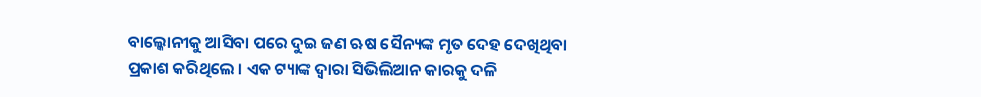ବାଲ୍କୋନୀକୁ ଆସିବା ପରେ ଦୁଇ ଜଣ ଋଷ ସୈନ୍ୟଙ୍କ ମୃତ ଦେହ ଦେଖିଥିବା ପ୍ରକାଶ କରିଥିଲେ । ଏକ ଟ୍ୟାଙ୍କ ଦ୍ୱାରା ସିଭିଲିଆନ କାରକୁ ଦଳି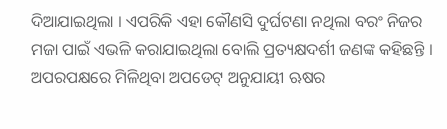ଦିଆଯାଇଥିଲା । ଏପରିକି ଏହା କୌଣସି ଦୁର୍ଘଟଣା ନଥିଲା ବରଂ ନିଜର ମଜା ପାଇଁ ଏଭଳି କରାଯାଇଥିଲା ବୋଲି ପ୍ରତ୍ୟକ୍ଷଦର୍ଶୀ ଜଣଙ୍କ କହିଛନ୍ତି । ଅପରପକ୍ଷରେ ମିଳିଥିବା ଅପଡେଟ୍ ଅନୁଯାୟୀ ଋଷର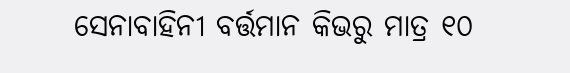ସେନାବାହିନୀ ବର୍ତ୍ତମାନ କିଭରୁ ମାତ୍ର ୧୦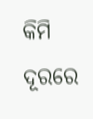କିମି ଦୂରରେ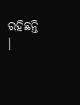ରହିଛନ୍ତି ।